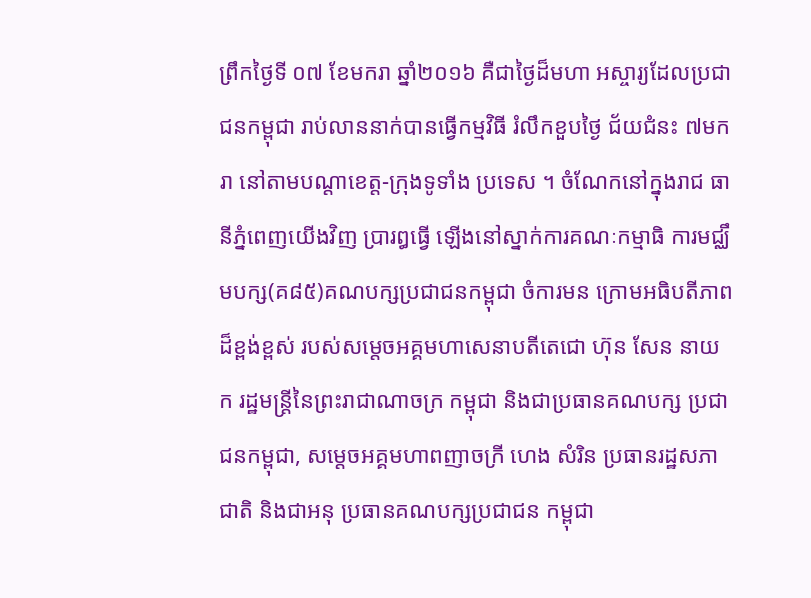ព្រឹកថ្ងៃទី ០៧ ខែមករា ឆ្នាំ២០១៦ គឺជាថ្ងៃដ៏មហា អស្ចារ្យដែលប្រជាជនកម្ពុជា រាប់លាននាក់បានធ្វើកម្មវិធី រំលឹកខួបថ្ងៃ ជ័យជំនះ ៧មករា នៅតាមបណ្តាខេត្ត-ក្រុងទូទាំង ប្រទេស ។ ចំណែកនៅក្នុងរាជ ធានីភ្នំពេញយើងវិញ ប្រារឰធ្វើ ឡើងនៅស្នាក់ការគណៈកម្មាធិ ការមជ្ឈឹមបក្ស(គ៨៥)គណបក្សប្រជាជនកម្ពុជា ចំការមន ក្រោមអធិបតីភាពដ៏ខ្ពង់ខ្ពស់ របស់សម្តេចអគ្គមហាសេនាបតីតេជោ ហ៊ុន សែន នាយក រដ្ឋមន្ត្រីនៃព្រះរាជាណាចក្រ កម្ពុជា និងជាប្រធានគណបក្ស ប្រជាជនកម្ពុជា, សម្តេចអគ្គមហាពញាចក្រី ហេង សំរិន ប្រធានរដ្ឋសភាជាតិ និងជាអនុ ប្រធានគណបក្សប្រជាជន កម្ពុជា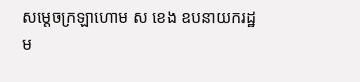សម្តេចក្រឡាហោម ស ខេង ឧបនាយករដ្ឋម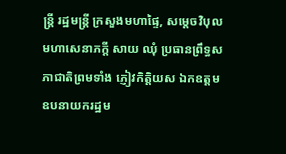ន្ត្រី រដ្ឋមន្ត្រី ក្រសួងមហាផ្ទៃ, សម្តេចវិបុល មហាសេនាភក្តី សាយ ឈុំ ប្រធានព្រឹទ្ធសភាជាតិព្រមទាំង ភ្ញៀវកិត្តិយស ឯកឧត្តម ឧបនាយករដ្ឋម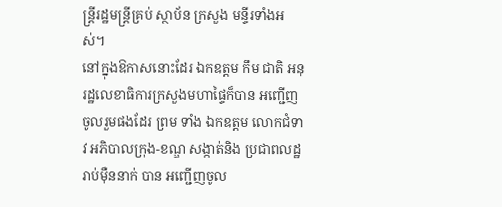ន្ត្រីរដ្ឋមន្ត្រីគ្រប់ ស្ថាប័ន ក្រសួង មន្ទីរទាំងអស់។
នៅក្នុងឱកាសនោះដែរ ឯកឧត្តម កឹម ជាតិ អនុរដ្ឋលេខាធិការក្រសួងមហាផ្ទៃក៏បាន អញ្ជើញចូលរួមផងដែរ ព្រម ទាំង ឯកឧត្តម លោកជំទាវ អភិបាលក្រុង-ខណ្ឌ សង្កាត់និង ប្រជាពលដ្ឋរាប់ម៉ឺននាក់ បាន អញ្ជើញចូល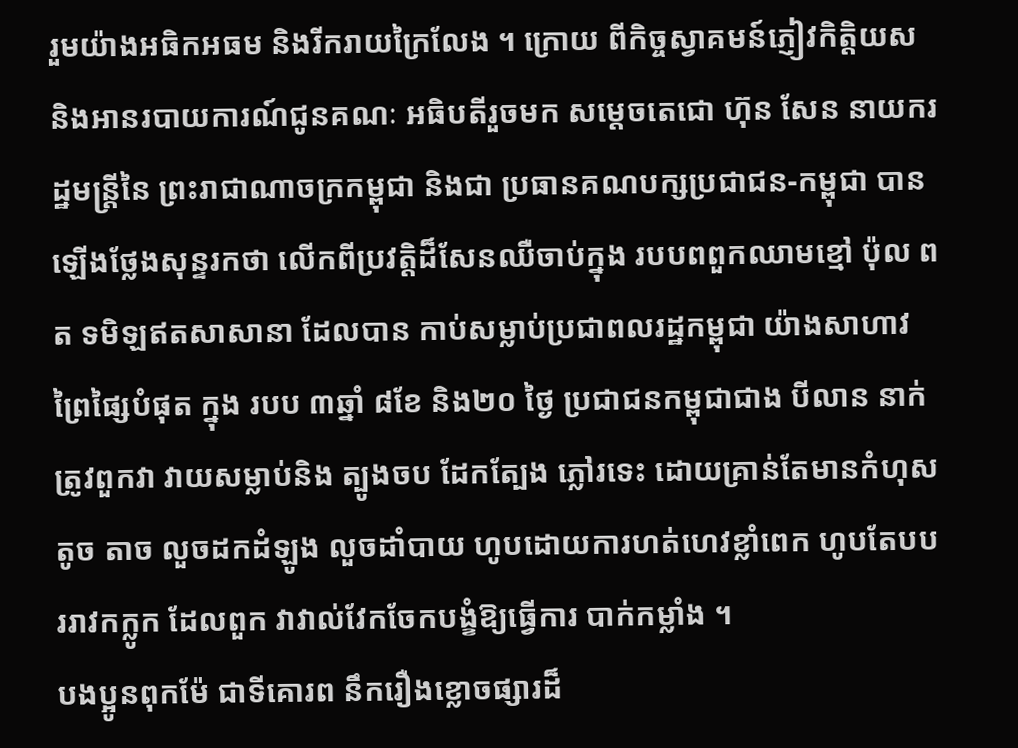រួមយ៉ាងអធិកអធម និងរីករាយក្រៃលែង ។ ក្រោយ ពីកិច្ចស្វាគមន៍ភ្ញៀវកិត្តិយស និងអានរបាយការណ៍ជូនគណៈ អធិបតីរួចមក សម្តេចតេជោ ហ៊ុន សែន នាយករដ្ឋមន្ត្រីនៃ ព្រះរាជាណាចក្រកម្ពុជា និងជា ប្រធានគណបក្សប្រជាជន-កម្ពុជា បានឡើងថ្លែងសុន្ទរកថា លើកពីប្រវត្តិដ៏សែនឈឺចាប់ក្នុង របបពពួកឈាមខ្មៅ ប៉ុល ពត ទមិឡឥតសាសានា ដែលបាន កាប់សម្លាប់ប្រជាពលរដ្ឋកម្ពុជា យ៉ាងសាហាវព្រៃផ្សៃបំផុត ក្នុង របប ៣ឆ្នាំ ៨ខែ និង២០ ថ្ងៃ ប្រជាជនកម្ពុជាជាង បីលាន នាក់ ត្រូវពួកវា វាយសម្លាប់និង ត្បូងចប ដែកត្បែង ភ្លៅរទេះ ដោយគ្រាន់តែមានកំហុសតូច តាច លួចដកដំឡូង លួចដាំបាយ ហូបដោយការហត់ហេវខ្លាំពេក ហូបតែបបររាវកក្លូក ដែលពួក វាវាល់វែកចែកបង្ខំឱ្យធ្វើការ បាក់កម្លាំង ។
បងប្អូនពុកម៉ែ ជាទីគោរព នឹករឿងខ្លោចផ្សារដ៏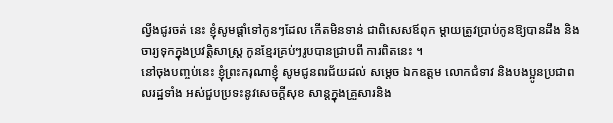ល្វីងជូរចត់ នេះ ខ្ញុំសូមផ្តាំទៅកូនៗដែល កើតមិនទាន់ ជាពិសេសឪពុក ម្តាយត្រូវប្រាប់កូនឱ្យបានដឹង និងចារ្យទុកក្នុងប្រវត្តិសាស្ត្រ កូនខ្មែរគ្រប់ៗរូបបានជ្រាបពី ការពិតនេះ ។
នៅចុងបញ្ចប់នេះ ខ្ញុំព្រះករុណាខ្ញុំ សូមជូនពរជ័យដល់ សម្តេច ឯកឧត្តម លោកជំទាវ និងបងប្អូនប្រជាពលរដ្ឋទាំង អស់ជួបប្រទះនូវសេចក្តីសុខ សាន្តក្នុងគ្រួសារនិង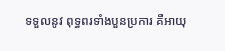ទទួលនូវ ពុទ្ធពរទាំងបួនប្រការ គឺអាយុ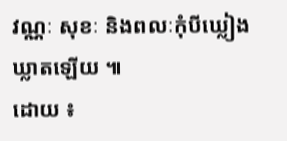វណ្ណៈ សុខៈ និងពលៈកុំបីឃ្លៀងឃ្លាតឡើយ ៕
ដោយ ៖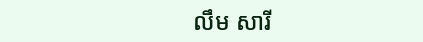លឹម សារី